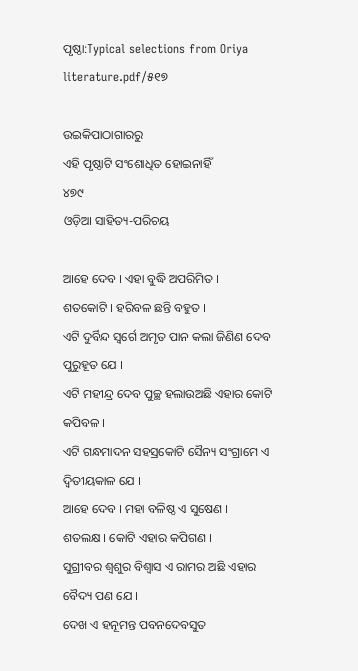ପୃଷ୍ଠା:Typical selections from Oriya literature.pdf/୫୧୭

ଉଇକିପାଠାଗାର‌ରୁ
ଏହି ପୃଷ୍ଠାଟି ସଂଶୋଧିତ ହୋଇନାହିଁ
୪୭୯
ଓଡ଼ିଆ ସାହିତ୍ୟ-ପରିଚୟ

ଆହେ ଦେବ । ଏହା ବୁଦ୍ଧି ଅପରିମିତ ।
ଶତକୋଟି । ହରିବଳ ଛନ୍ତି ବ‌ହୁତ ।
ଏଟି ଦୁର୍ବିନ୍ଦ ସ୍ୱର୍ଗେ ଅମୃତ ପାନ କଲା ଜିଣିଣ ଦେବ ପୁରୁହୂତ ଯେ ।
ଏଟି ମହୀନ୍ଦ୍ର ଦେବ ପୁଚ୍ଛ ହଲାଉଅଛି ଏହାର କୋଟି କପିବଳ ।
ଏଟି ଗନ୍ଧମାଦନ ସ‌ହସ୍ରକୋଟି ସୈନ୍ୟ ସଂଗ୍ରାମେ ଏ ଦ୍ୱିତୀୟକାଳ ଯେ ।
ଆହେ ଦେବ । ମହା ବଳିଷ୍ଠ ଏ ସୁଷେଣ ।
ଶତଲକ୍ଷ । କୋଟି ଏହାର କପିଗଣ ।
ସୁଗ୍ରୀବର ଶ୍ୱଶୁର ବିଶ୍ୱାସ ଏ ରାମର ଅଛି ଏହାର ବୈଦ୍ୟ ପଣ ଯେ ।
ଦେଖ ଏ ହ‌ନୂମନ୍ତ ପବନ‌ଦେବସୁତ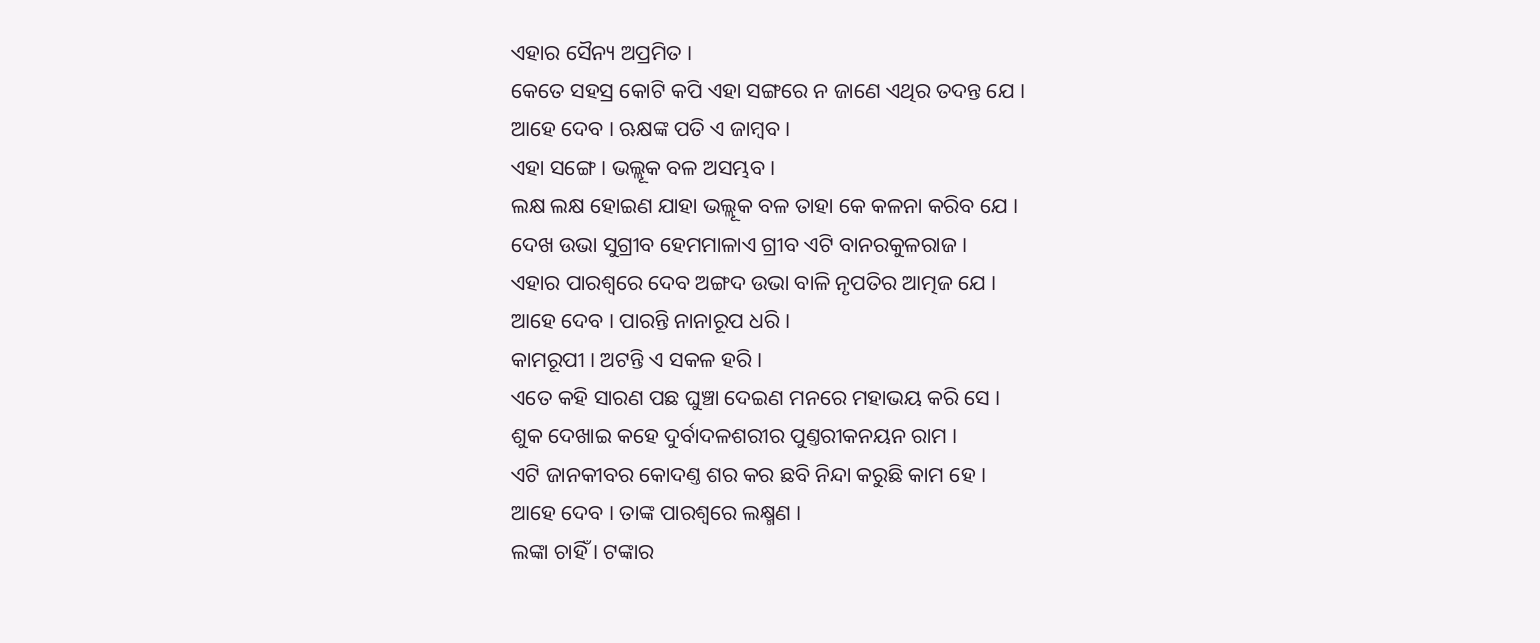ଏହାର ସୈନ୍ୟ ଅପ୍ରମିତ ।
କେତେ ସ‌ହସ୍ର କୋଟି କପି ଏହା ସଙ୍ଗରେ ନ ଜାଣେ ଏଥିର ତଦନ୍ତ ଯେ ।
ଆହେ ଦେବ । ଋକ୍ଷଙ୍କ ପତି ଏ ଜାମ୍ବବ ।
ଏହା ସଙ୍ଗେ । ଭଲ୍ଲୂକ ବଳ ଅସମ୍ଭବ ।
ଲକ୍ଷ ଲକ୍ଷ ହୋଇଣ ଯାହା ଭଲ୍ଲୂକ ବଳ ତାହା କେ କଳନା କରିବ ଯେ ।
ଦେଖ ଉଭା ସୁଗ୍ରୀବ ହେମମାଳାଏ ଗ୍ରୀବ ଏଟି ବାନରକୁଳରାଜ ।
ଏହାର ପାରଶ୍ୱରେ ଦେବ ଅଙ୍ଗଦ ଉଭା ବାଳି ନୃପତିର ଆତ୍ମଜ ଯେ ।
ଆହେ ଦେବ । ପାରନ୍ତି ନାନାରୂପ ଧରି ।
କାମରୂପୀ । ଅଟନ୍ତି ଏ ସକଳ ହରି ।
ଏତେ କ‌ହି ସାରଣ ପଛ ଘୁଞ୍ଚା ଦେଇଣ ମନରେ ମହାଭୟ କରି ସେ ।
ଶୁକ ଦେଖାଇ କ‌ହେ ଦୁର୍ବାଦଳଶରୀର ପୁଣ୍ତରୀକନୟନ ରାମ ।
ଏଟି ଜାନ‌କୀବର କୋଦଣ୍ତ ଶର କର ଛବି ନିନ୍ଦା କରୁଛି କାମ ହେ ।
ଆହେ ଦେବ । ତାଙ୍କ ପାରଶ୍ୱରେ ଲକ୍ଷ୍ମଣ ।
ଲଙ୍କା ଚାହିଁ । ଟଙ୍କାର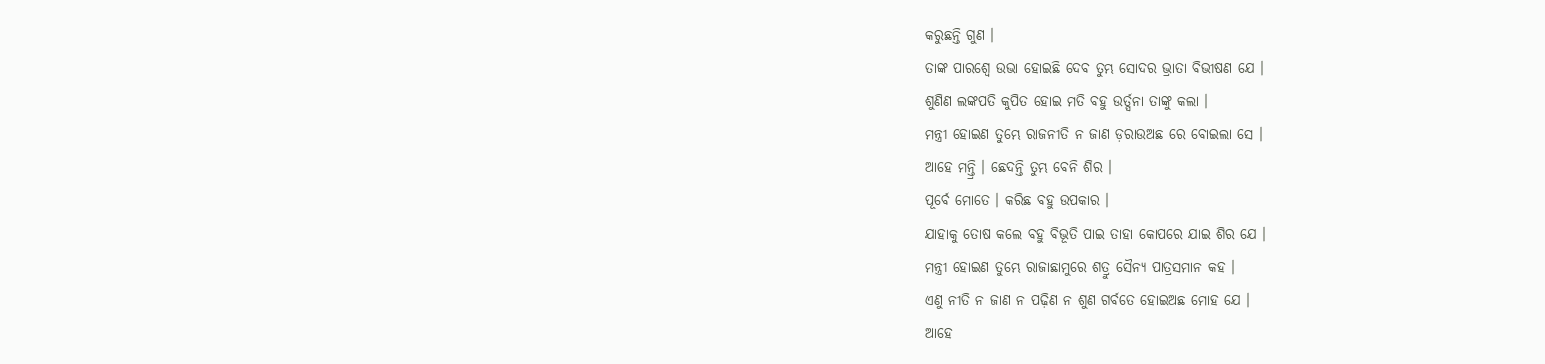କରୁଛନ୍ତି ଗୁଣ ।
ତାଙ୍କ ପାରଶ୍ୱେ ଉଭା ହୋଇଛି ଦେବ ତୁମ୍ଭ ସୋଦର ଭ୍ରାତା ବିଭୀଷଣ ଯେ ।
ଶୁଣିଣ ଲଙ୍କପତି କୁପିତ ହୋଇ ମତି ବ‌ହୁ ଉର୍ତ୍ସନା ତାଙ୍କୁ କଲା ।
ମନ୍ତ୍ରୀ ହୋଇଣ ତୁମ୍ଭେ ରାଜନୀତି ନ ଜାଣ ଡ଼ରାଉଅଛ ରେ ବୋଇଲା ସେ ।
ଆହେ ମନ୍ତ୍ରି । ଛେଦନ୍ତି ତୁମ୍ଭ ବେନି ଶିର ।
ପୂର୍ବେ ମୋତେ । କରିଛ ବ‌ହୁ ଉପକାର ।
ଯାହାକୁ ତୋଷ କଲେ ବ‌ହୁ ବିଭୂତି ପାଇ ତାହା କୋପରେ ଯାଇ ଶିର ଯେ ।
ମନ୍ତ୍ରୀ ହୋଇଣ ତୁମ୍ଭେ ରାଜାଛାମୁରେ ଶତ୍ରୁ ସୈନ୍ୟ ପାତ୍ରସମାନ କ‌ହ ।
ଏଣୁ ନୀତି ନ ଜାଣ ନ ପଢ଼ିଣ ନ ଶୁଣ ଗର୍ବତେ ହୋଇଅଛ ମୋହ ଯେ ।
ଆହେ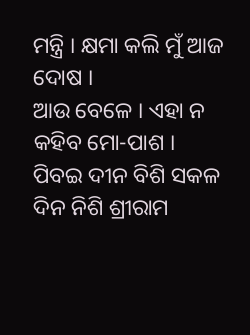ମନ୍ତ୍ରି । କ୍ଷମା କଲି ମୁଁ ଆଜ ଦୋଷ ।
ଆଉ ବେଳେ । ଏହା ନ କ‌ହିବ ମୋ-ପାଶ ।
ପିବଇ ଦୀନ ବିଶି ସକଳ ଦିନ ନିଶି ଶ୍ରୀରାମ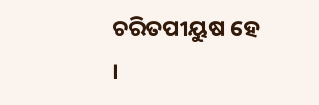ଚରିତପୀୟୁଷ ହେ ।